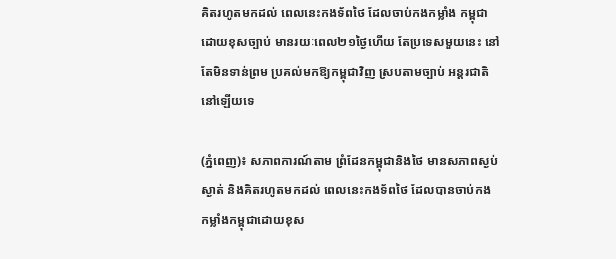គិតរហូតមកដល់ ពេលនេះកងទ័ពថៃ ដែលចាប់កងកម្លាំង កម្ពុជាដោយខុសច្បាប់ មានរយៈពេល២១ថ្ងៃហើយ តែប្រទេសមួយនេះ នៅតែមិនទាន់ព្រម ប្រគល់មកឱ្យកម្ពុជាវិញ ស្របតាមច្បាប់ អន្តរជាតិនៅឡើយទេ

(ភ្នំពេញ)៖ សភាពការណ៍តាម ព្រំដែនកម្ពុជានិងថៃ មានសភាពស្ងប់ស្ងាត់ និងគិតរហូតមកដល់ ពេលនេះកងទ័ពថៃ ដែលបានចាប់កង កម្លាំងកម្ពុជាដោយខុស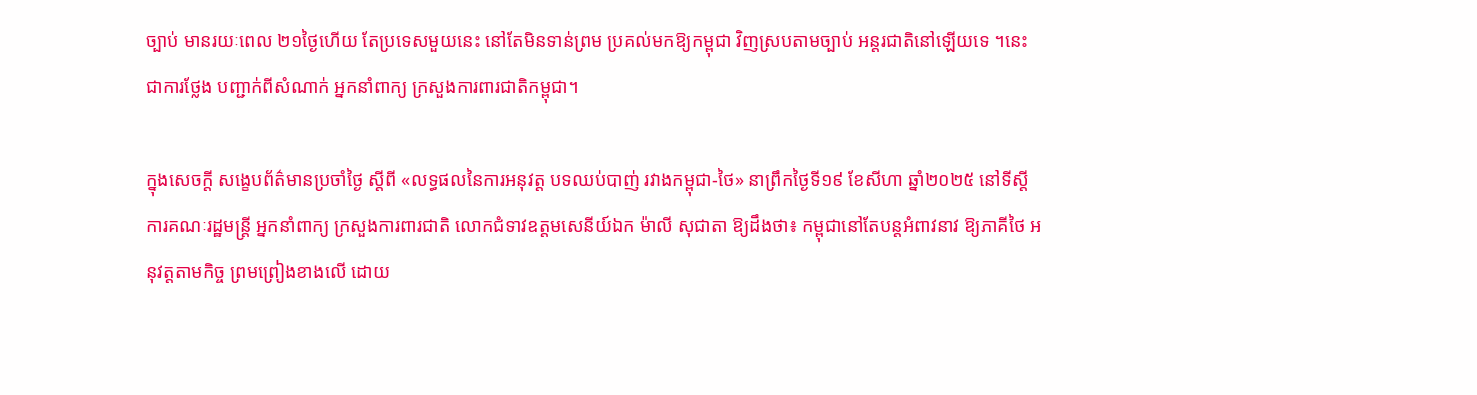ច្បាប់ មានរយៈពេល ២១ថ្ងៃហើយ តែប្រទេសមួយនេះ នៅតែមិនទាន់ព្រម ប្រគល់មកឱ្យកម្ពុជា វិញស្របតាមច្បាប់ អន្តរជាតិនៅឡើយទេ ។នេះជាការថ្លែង បញ្ជាក់ពីសំណាក់ អ្នកនាំពាក្យ ក្រសួងការពារជាតិកម្ពុជា។

ក្នុងសេចក្តី សង្ខេបព័ត៌មានប្រចាំថ្ងៃ ស្តីពី «លទ្ធផលនៃការអនុវត្ត បទឈប់បាញ់ រវាងកម្ពុជា-ថៃ» នាព្រឹកថ្ងៃទី១៩ ខែសីហា ឆ្នាំ២០២៥ នៅទីស្តីការគណៈរដ្ឋមន្ត្រី អ្នកនាំពាក្យ ក្រសួងការពារជាតិ លោកជំទាវឧត្តមសេនីយ៍ឯក ម៉ាលី សុជាតា ឱ្យដឹងថា៖ កម្ពុជានៅតែបន្តអំពាវនាវ ឱ្យភាគីថៃ អនុវត្តតាមកិច្ច ព្រមព្រៀងខាងលើ ដោយ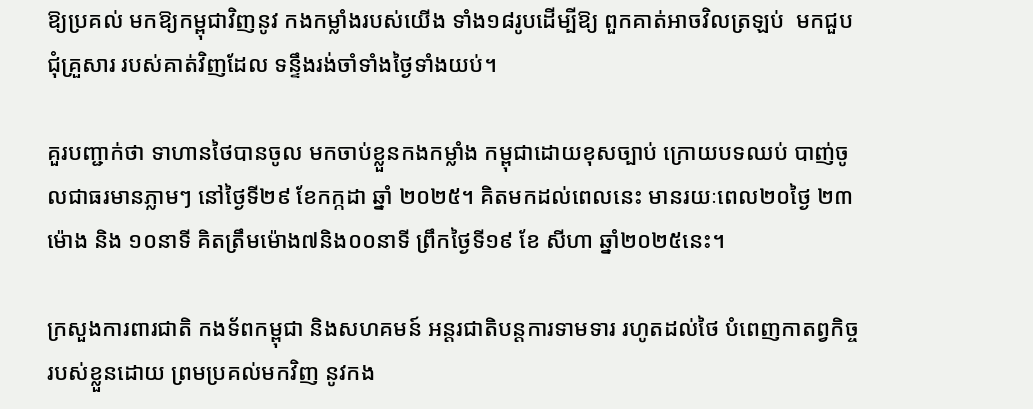ឱ្យប្រគល់ មកឱ្យកម្ពុជាវិញនូវ កងកម្លាំងរបស់យើង ទាំង១៨រូបដើម្បីឱ្យ ពួកគាត់អាចវិលត្រឡប់  មកជួបជុំគ្រួសារ របស់គាត់វិញដែល ទន្ទឹងរង់ចាំទាំងថ្ងៃទាំងយប់។

គួរបញ្ជាក់ថា ទាហានថៃបានចូល មកចាប់ខ្លួនកងកម្លាំង កម្ពុជាដោយខុសច្បាប់ ក្រោយបទឈប់ បាញ់ចូលជាធរមានភ្លាមៗ នៅថ្ងៃទី២៩ ខែកក្កដា ឆ្នាំ ២០២៥។ គិតមកដល់ពេលនេះ មានរយៈពេល២០ថ្ងៃ ២៣ម៉ោង និង ១០នាទី គិតត្រឹមម៉ោង៧និង០០នាទី ព្រឹកថ្ងៃទី១៩ ខែ សីហា ឆ្នាំ២០២៥នេះ។

ក្រសួងការពារជាតិ កងទ័ពកម្ពុជា និងសហគមន៍ អន្តរជាតិបន្តការទាមទារ រហូតដល់ថៃ បំពេញកាតព្វកិច្ច របស់ខ្លួនដោយ ព្រមប្រគល់មកវិញ នូវកង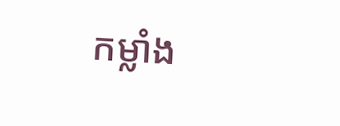កម្លាំង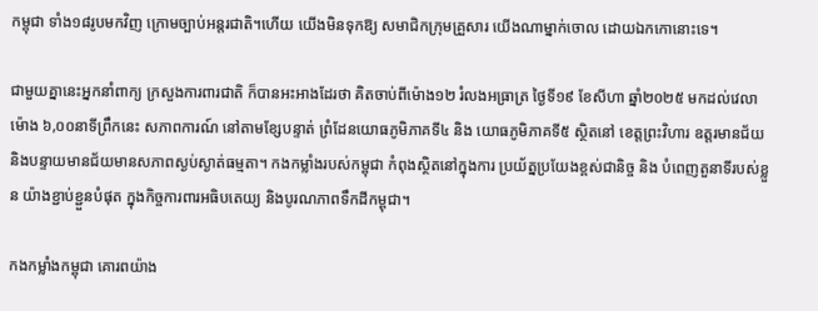កម្ពុជា ទាំង១៨រូបមកវិញ ក្រោមច្បាប់អន្តរជាតិ។ហើយ យើងមិនទុកឱ្យ សមាជិកក្រុមគ្រួសារ យើងណាម្នាក់ចោល ដោយឯកកោនោះទេ។

ជាមួយគ្នានេះអ្នកនាំពាក្យ ក្រសួងការពារជាតិ ក៏បានអះអាងដែរថា គិតចាប់ពីម៉ោង១២ រំលងអធ្រាត្រ ថ្ងៃទី១៩ ខែសីហា ឆ្នាំ២០២៥ មកដល់វេលាម៉ោង ៦,០០នាទីព្រឹកនេះ សភាពការណ៍ នៅតាមខ្សែបន្ទាត់ ព្រំដែនយោធភូមិភាគទី៤ និង យោធភូមិភាគទី៥ ស្ថិតនៅ ខេត្តព្រះវិហារ ឧត្តរមានជ័យ និងបន្ទាយមានជ័យមានសភាពស្ងប់ស្ងាត់ធម្មតា។ កងកម្លាំងរបស់កម្ពុជា កំពុងស្ថិតនៅក្នុងការ ប្រយ័ត្នប្រយែងខ្ពស់ជានិច្ច និង បំពេញតួនាទីរបស់ខ្លួន យ៉ាងខ្ជាប់ខ្ជួនបំផុត ក្នុងកិច្ចការពារអធិបតេយ្យ និងបូរណភាពទឹកដីកម្ពុជា។

កងកម្លាំងកម្ពុជា គោរពយ៉ាង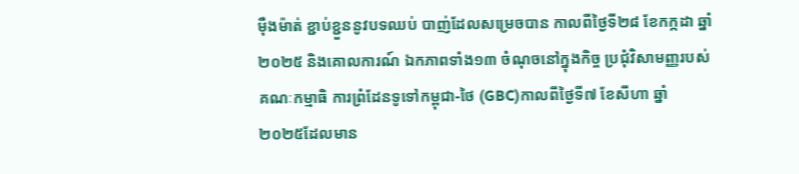ម៉ឺងម៉ាត់ ខ្ជាប់ខ្ជួននូវបទឈប់ បាញ់ដែលសម្រេចបាន កាលពីថ្ងៃទី២៨ ខែកក្កដា ឆ្នាំ២០២៥ និងគោលការណ៍ ឯកភាពទាំង១៣ ចំណុចនៅក្នុងកិច្ច ប្រជុំវិសាមញ្ញរបស់ គណៈកម្មាធិ ការព្រំដែនទូទៅកម្ពុជា-ថៃ (GBC)កាលពីថ្ងៃទី៧ ខែសីហា ឆ្នាំ ២០២៥ដែលមាន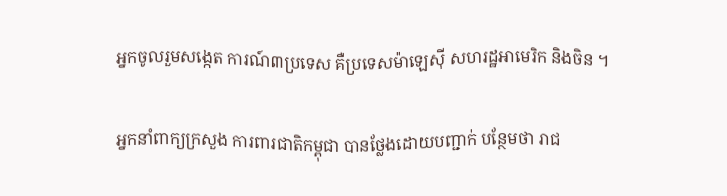អ្នកចូលរួមសង្កេត ការណ៍៣ប្រទេស គឺប្រទេសម៉ាឡេស៊ី សហរដ្ឋអាមេរិក និងចិន ។

អ្នកនាំពាក្យក្រសួង ការពារជាតិកម្ពុជា បានថ្លែងដោយបញ្ជាក់ បន្ថែមថា រាជ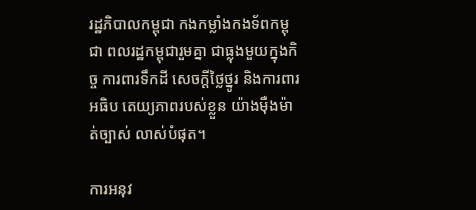រដ្ឋភិបាលកម្ពុជា កងកម្លាំងកងទ័ពកម្ពុជា ពលរដ្ឋកម្ពុជារួមគ្នា ជាធ្លុងមួយក្នុងកិច្ច ការពារទឹកដី សេចក្តីថ្លៃថ្នូរ និងការពារអធិប តេយ្យភាពរបស់ខ្លួន យ៉ាងម៉ឺងម៉ាត់ច្បាស់ លាស់បំផុត។

ការអនុវ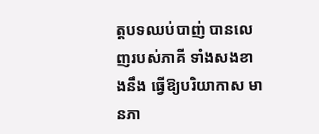ត្តបទឈប់បាញ់ បានលេញរបស់ភាគី ទាំងសងខាងនឹង ធ្វើឱ្យបរិយាកាស មានភា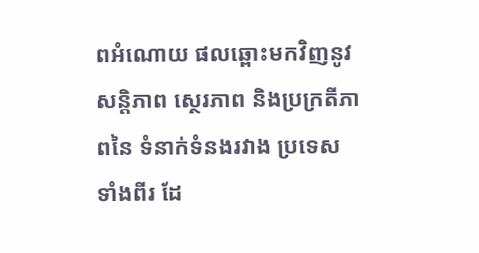ពអំណោយ ផលឆ្ពោះមកវិញនូវសន្តិភាព ស្ថេរភាព និងប្រក្រតីភាពនៃ ទំនាក់ទំនងរវាង ប្រទេសទាំងពីរ ដែ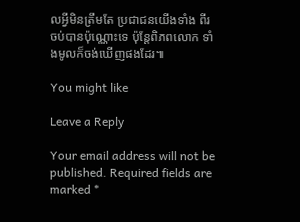លអ្វីមិនត្រឹមតែ ប្រជាជនយើងទាំង ពីរចប់បានប៉ុណ្ណោះទេ ប៉ុន្តែពិភពលោក ទាំងមូលក៏ចង់ឃើញផងដែរ៕

You might like

Leave a Reply

Your email address will not be published. Required fields are marked *